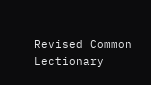Revised Common Lectionary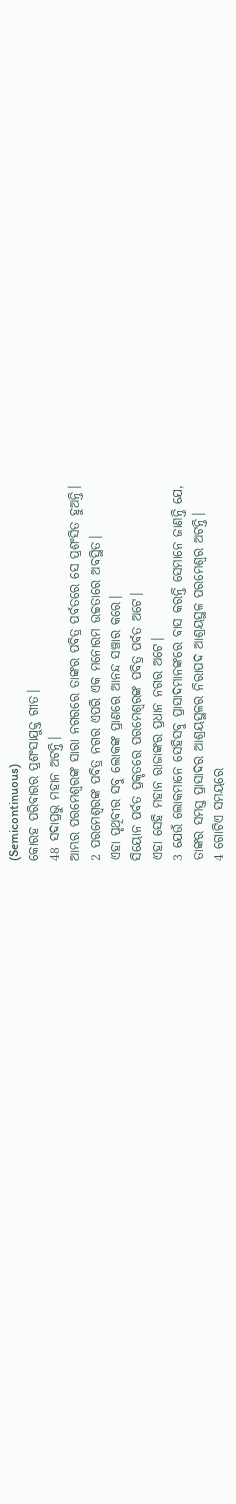(Semicontinuous)
କୋରହ ପରିବାରର ପ୍ରଶଂସାଯୁକ୍ତ ଗୀତ।
48 ସଦାପ୍ରଭୁ ମହାନ ଅଟନ୍ତି।
ଆମ୍ଭର ପରମେଶ୍ୱରଙ୍କ ସାରା ନଗରରେ ତାଙ୍କର ପବିତ୍ର ପର୍ବତରେ ସେ ପ୍ରଶଂସିତ ହୁଅନ୍ତି।
2 ପରମେଶ୍ୱରଙ୍କ ପବିତ୍ର ନଗର ଏପରି ଏକ ମନୋରମ ଉଚ୍ଚତାରେ ଅବସ୍ଥିତ।
ଏହା ପୃଥିବୀର ସବୁ ଲୋକଙ୍କ ପ୍ରାଣରେ ଆନନ୍ଦ ସଞ୍ଚାର କରେ।
ସିୟୋନ ପର୍ବତ ପ୍ରକୃତରେ ପରମେଶ୍ୱରଙ୍କ ପବିତ୍ର ପର୍ବତ ଅଟେ।
ଏହା ସେହି ମହାନ ରାଜାଙ୍କର ପ୍ରଧାନ ନଗର ଅଟେ।
3 ଯେଉଁ ଲୋକମାନେ ସେହିସବୁ ପ୍ରାସାଦମାନଙ୍କରେ ବାସ କରନ୍ତି ସେମାନେ ଜାଣନ୍ତି ଯେ,
ତାଙ୍କର ସମସ୍ତ ପ୍ରାସାଦର ଆଶ୍ରୟସ୍ଥଳର ନିରାପଦ ଆଶ୍ରୟସ୍ଥଳ ପରମେଶ୍ୱର ଅଟନ୍ତି।
4 ଗୋଟିଏ ସମୟରେ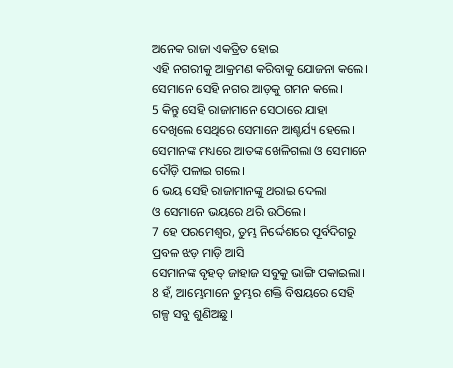ଅନେକ ରାଜା ଏକତ୍ରିତ ହୋଇ
ଏହି ନଗରୀକୁ ଆକ୍ରମଣ କରିବାକୁ ଯୋଜନା କଲେ।
ସେମାନେ ସେହି ନଗର ଆଡ଼କୁ ଗମନ କଲେ।
5 କିନ୍ତୁ ସେହି ରାଜାମାନେ ସେଠାରେ ଯାହା ଦେଖିଲେ ସେଥିରେ ସେମାନେ ଆଶ୍ଚର୍ଯ୍ୟ ହେଲେ।
ସେମାନଙ୍କ ମଧ୍ୟରେ ଆତଙ୍କ ଖେଳିଗଲା ଓ ସେମାନେ ଦୌଡ଼ି ପଳାଇ ଗଲେ।
6 ଭୟ ସେହି ରାଜାମାନଙ୍କୁ ଥରାଇ ଦେଲା
ଓ ସେମାନେ ଭୟରେ ଥରି ଉଠିଲେ।
7 ହେ ପରମେଶ୍ୱର, ତୁମ୍ଭ ନିର୍ଦ୍ଦେଶରେ ପୂର୍ବଦିଗରୁ ପ୍ରବଳ ଝଡ଼ ମାଡ଼ି ଆସି
ସେମାନଙ୍କ ବୃହତ୍ ଜାହାଜ ସବୁକୁ ଭାଙ୍ଗି ପକାଇଲା।
8 ହଁ, ଆମ୍ଭେମାନେ ତୁମ୍ଭର ଶକ୍ତି ବିଷୟରେ ସେହି ଗଳ୍ପ ସବୁ ଶୁଣିଅଛୁ।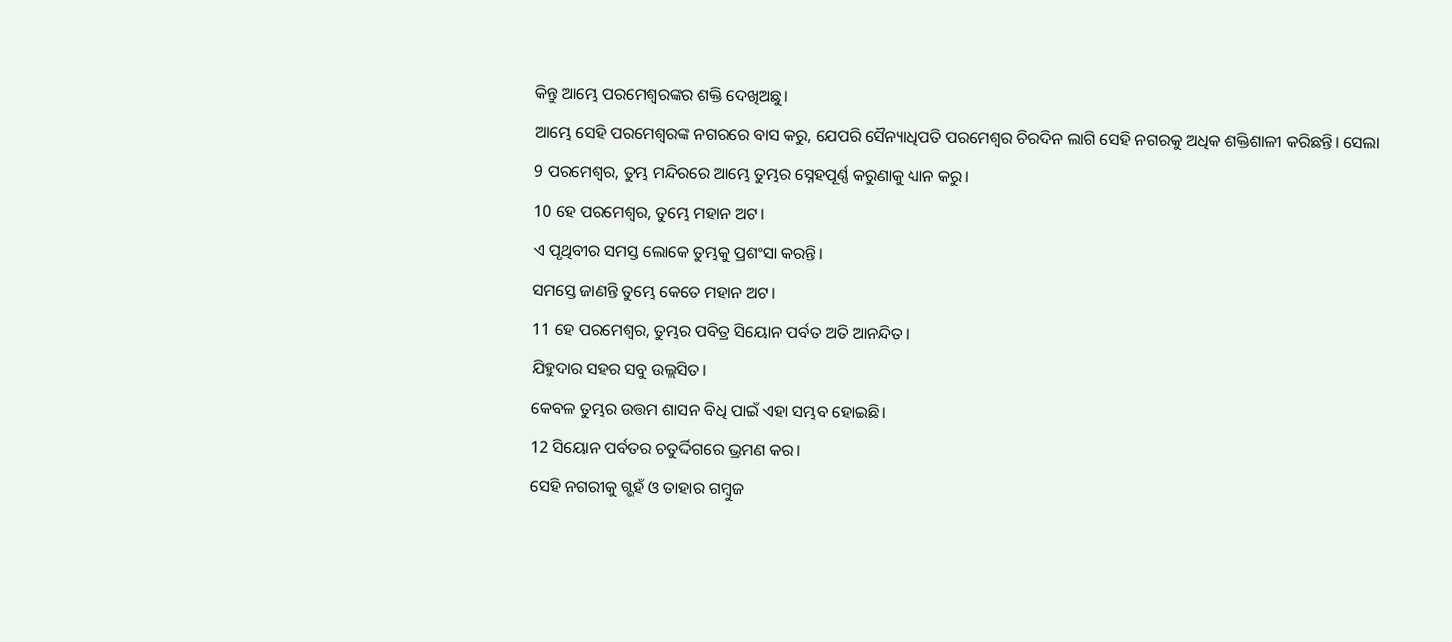କିନ୍ତୁ ଆମ୍ଭେ ପରମେଶ୍ୱରଙ୍କର ଶକ୍ତି ଦେଖିଅଛୁ।
ଆମ୍ଭେ ସେହି ପରମେଶ୍ୱରଙ୍କ ନଗରରେ ବାସ କରୁ, ଯେପରି ସୈନ୍ୟାଧିପତି ପରମେଶ୍ୱର ଚିରଦିନ ଲାଗି ସେହି ନଗରକୁ ଅଧିକ ଶକ୍ତିଶାଳୀ କରିଛନ୍ତି। ସେଲା
9 ପରମେଶ୍ୱର, ତୁମ୍ଭ ମନ୍ଦିରରେ ଆମ୍ଭେ ତୁମ୍ଭର ସ୍ନେହପୂର୍ଣ୍ଣ କରୁଣାକୁ ଧ୍ୟାନ କରୁ।
10 ହେ ପରମେଶ୍ୱର, ତୁମ୍ଭେ ମହାନ ଅଟ।
ଏ ପୃଥିବୀର ସମସ୍ତ ଲୋକେ ତୁମ୍ଭକୁ ପ୍ରଶଂସା କରନ୍ତି।
ସମସ୍ତେ ଜାଣନ୍ତି ତୁମ୍ଭେ କେତେ ମହାନ ଅଟ।
11 ହେ ପରମେଶ୍ୱର, ତୁମ୍ଭର ପବିତ୍ର ସିୟୋନ ପର୍ବତ ଅତି ଆନନ୍ଦିତ।
ଯିହୁଦାର ସହର ସବୁ ଉଲ୍ଲସିତ।
କେବଳ ତୁମ୍ଭର ଉତ୍ତମ ଶାସନ ବିଧି ପାଇଁ ଏହା ସମ୍ଭବ ହୋଇଛି।
12 ସିୟୋନ ପର୍ବତର ଚତୁର୍ଦ୍ଦିଗରେ ଭ୍ରମଣ କର।
ସେହି ନଗରୀକୁ ଗ୍ଭହଁ ଓ ତାହାର ଗମ୍ବୁଜ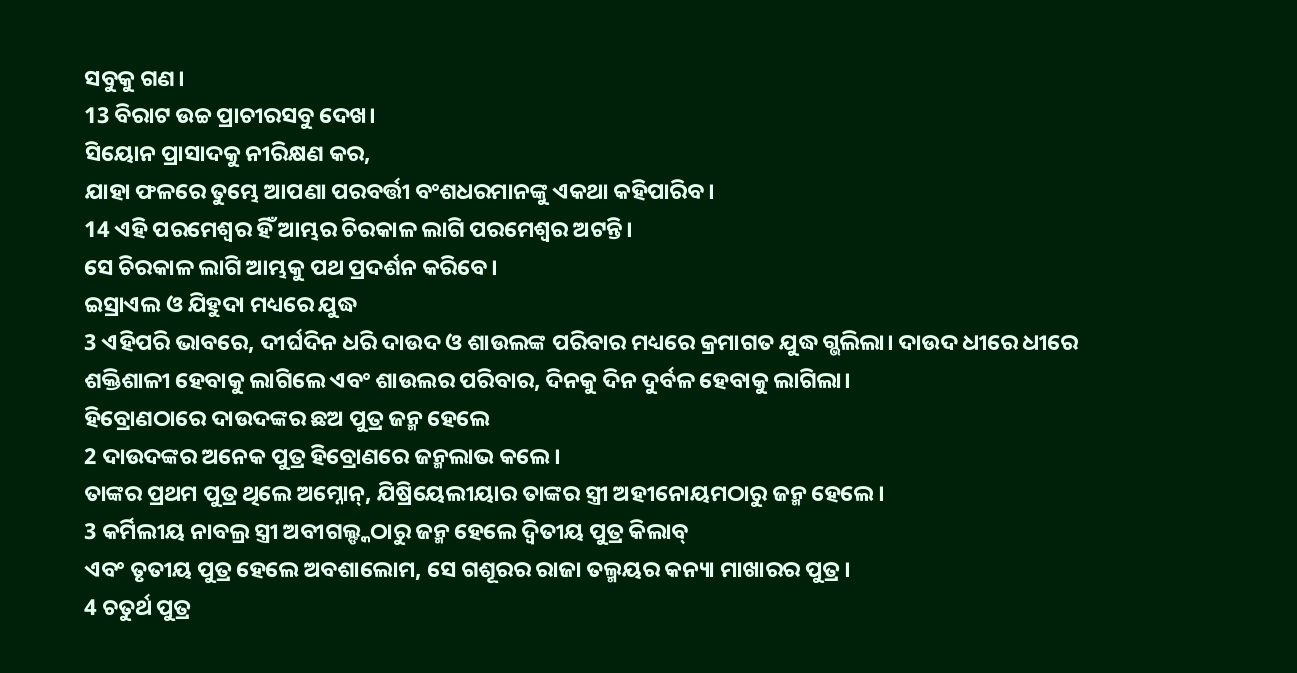ସବୁକୁ ଗଣ।
13 ବିରାଟ ଉଚ୍ଚ ପ୍ରାଚୀରସବୁ ଦେଖ।
ସିୟୋନ ପ୍ରାସାଦକୁ ନୀରିକ୍ଷଣ କର,
ଯାହା ଫଳରେ ତୁମ୍ଭେ ଆପଣା ପରବର୍ତ୍ତୀ ବଂଶଧରମାନଙ୍କୁ ଏକଥା କହିପାରିବ।
14 ଏହି ପରମେଶ୍ୱର ହିଁ ଆମ୍ଭର ଚିରକାଳ ଲାଗି ପରମେଶ୍ୱର ଅଟନ୍ତି।
ସେ ଚିରକାଳ ଲାଗି ଆମ୍ଭକୁ ପଥ ପ୍ରଦର୍ଶନ କରିବେ।
ଇସ୍ରାଏଲ ଓ ଯିହୁଦା ମଧ୍ୟରେ ଯୁଦ୍ଧ
3 ଏହିପରି ଭାବରେ, ଦୀର୍ଘଦିନ ଧରି ଦାଉଦ ଓ ଶାଉଲଙ୍କ ପରିବାର ମଧ୍ୟରେ କ୍ରମାଗତ ଯୁଦ୍ଧ ଗ୍ଭଲିଲା। ଦାଉଦ ଧୀରେ ଧୀରେ ଶକ୍ତିଶାଳୀ ହେବାକୁ ଲାଗିଲେ ଏବଂ ଶାଉଲର ପରିବାର, ଦିନକୁ ଦିନ ଦୁର୍ବଳ ହେବାକୁ ଲାଗିଲା।
ହିବ୍ରୋଣଠାରେ ଦାଉଦଙ୍କର ଛଅ ପୁତ୍ର ଜନ୍ମ ହେଲେ
2 ଦାଉଦଙ୍କର ଅନେକ ପୁତ୍ର ହିବ୍ରୋଣରେ ଜନ୍ମଲାଭ କଲେ।
ତାଙ୍କର ପ୍ରଥମ ପୁତ୍ର ଥିଲେ ଅମ୍ନୋନ୍, ଯିଷ୍ରିୟେଲୀୟାର ତାଙ୍କର ସ୍ତ୍ରୀ ଅହୀନୋୟମଠାରୁ ଜନ୍ମ ହେଲେ।
3 କର୍ମିଲୀୟ ନାବଲ୍ର ସ୍ତ୍ରୀ ଅବୀଗଲ୍ଙ୍କଠାରୁ ଜନ୍ମ ହେଲେ ଦ୍ୱିତୀୟ ପୁତ୍ର କିଲାବ୍
ଏବଂ ତୃତୀୟ ପୁତ୍ର ହେଲେ ଅବଶାଲୋମ, ସେ ଗଶୂରର ରାଜା ତଲ୍ମୟର କନ୍ୟା ମାଖାରର ପୁତ୍ର।
4 ଚତୁର୍ଥ ପୁତ୍ର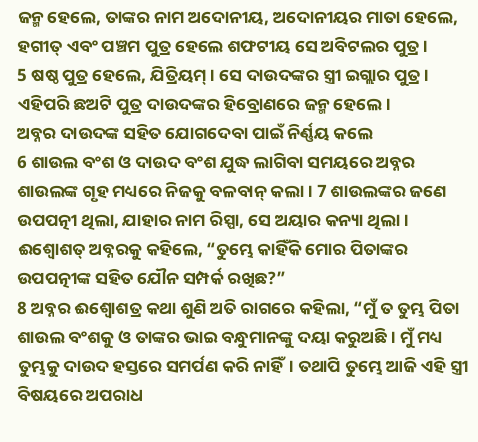ଜନ୍ମ ହେଲେ, ତାଙ୍କର ନାମ ଅଦୋନୀୟ, ଅଦୋନୀୟର ମାତା ହେଲେ, ହଗୀତ୍ ଏବଂ ପଞ୍ଚମ ପୁତ୍ର ହେଲେ ଶଫଟୀୟ ସେ ଅବିଟଲର ପୁତ୍ର।
5 ଷଷ୍ଠ ପୁତ୍ର ହେଲେ, ଯିତ୍ରିୟମ୍। ସେ ଦାଉଦଙ୍କର ସ୍ତ୍ରୀ ଇଗ୍ଲାର ପୁତ୍ର।
ଏହିପରି ଛଅଟି ପୁତ୍ର ଦାଉଦଙ୍କର ହିବ୍ରୋଣରେ ଜନ୍ମ ହେଲେ।
ଅବ୍ନର ଦାଉଦଙ୍କ ସହିତ ଯୋଗଦେବା ପାଇଁ ନିର୍ଣ୍ଣୟ କଲେ
6 ଶାଉଲ ବଂଶ ଓ ଦାଉଦ ବଂଶ ଯୁଦ୍ଧ ଲାଗିବା ସମୟରେ ଅବ୍ନର ଶାଉଲଙ୍କ ଗୃହ ମଧ୍ୟରେ ନିଜକୁ ବଳବାନ୍ କଲା। 7 ଶାଉଲଙ୍କର ଜଣେ ଉପପତ୍ନୀ ଥିଲା, ଯାହାର ନାମ ରିସ୍ପା, ସେ ଅୟାର କନ୍ୟା ଥିଲା। ଈଶ୍ବୋଶତ୍ ଅବ୍ନରକୁ କହିଲେ, “ତୁମ୍ଭେ କାହିଁକି ମୋର ପିତାଙ୍କର ଉପପତ୍ନୀଙ୍କ ସହିତ ଯୌନ ସମ୍ପର୍କ ରଖିଛ?”
8 ଅବ୍ନର ଈଶ୍ବୋଶତ୍ର କଥା ଶୁଣି ଅତି ରାଗରେ କହିଲା, “ମୁଁ ତ ତୁମ୍ଭ ପିତା ଶାଉଲ ବଂଶକୁ ଓ ତାଙ୍କର ଭାଇ ବନ୍ଧୁମାନଙ୍କୁ ଦୟା କରୁଅଛି। ମୁଁ ମଧ୍ୟ ତୁମ୍ଭକୁ ଦାଉଦ ହସ୍ତରେ ସମର୍ପଣ କରି ନାହିଁ। ତଥାପି ତୁମ୍ଭେ ଆଜି ଏହି ସ୍ତ୍ରୀ ବିଷୟରେ ଅପରାଧ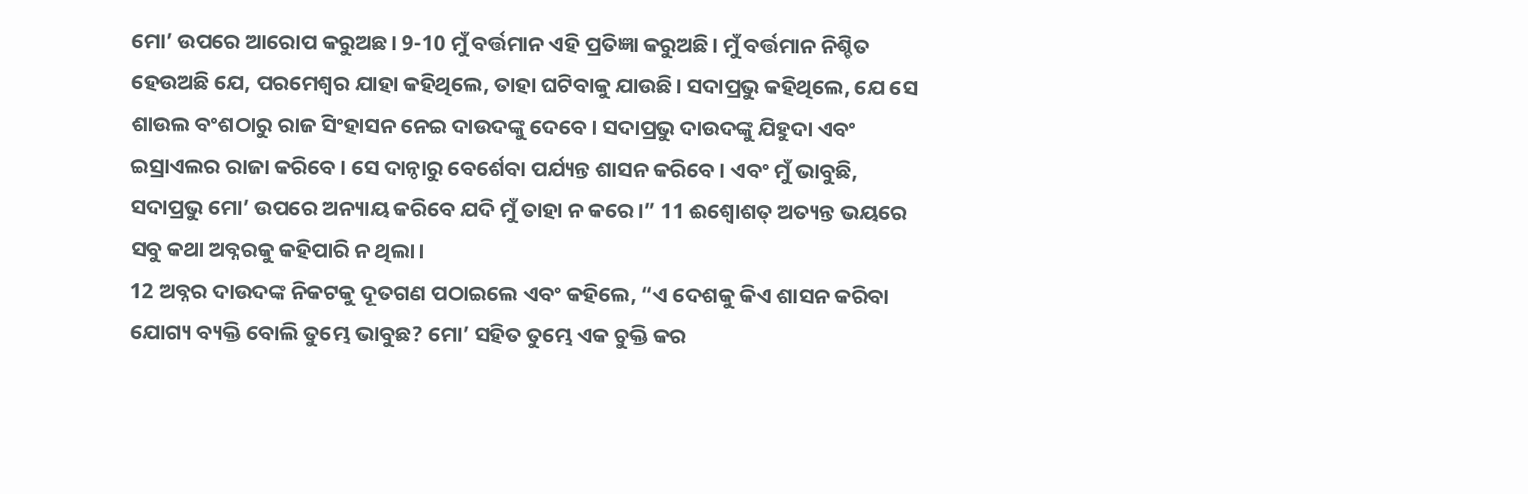ମୋ’ ଉପରେ ଆରୋପ କରୁଅଛ। 9-10 ମୁଁ ବର୍ତ୍ତମାନ ଏହି ପ୍ରତିଜ୍ଞା କରୁଅଛି। ମୁଁ ବର୍ତ୍ତମାନ ନିଶ୍ଚିତ ହେଉଅଛି ଯେ, ପରମେଶ୍ୱର ଯାହା କହିଥିଲେ, ତାହା ଘଟିବାକୁ ଯାଉଛି। ସଦାପ୍ରଭୁ କହିଥିଲେ, ଯେ ସେ ଶାଉଲ ବଂଶଠାରୁ ରାଜ ସିଂହାସନ ନେଇ ଦାଉଦଙ୍କୁ ଦେବେ। ସଦାପ୍ରଭୁ ଦାଉଦଙ୍କୁ ଯିହୁଦା ଏବଂ ଇସ୍ରାଏଲର ରାଜା କରିବେ। ସେ ଦାନ୍ଠାରୁ ବେର୍ଶେବା ପର୍ଯ୍ୟନ୍ତ ଶାସନ କରିବେ। ଏବଂ ମୁଁ ଭାବୁଛି, ସଦାପ୍ରଭୁ ମୋ’ ଉପରେ ଅନ୍ୟାୟ କରିବେ ଯଦି ମୁଁ ତାହା ନ କରେ।” 11 ଈଶ୍ବୋଶତ୍ ଅତ୍ୟନ୍ତ ଭୟରେ ସବୁ କଥା ଅବ୍ନରକୁ କହିପାରି ନ ଥିଲା।
12 ଅବ୍ନର ଦାଉଦଙ୍କ ନିକଟକୁ ଦୂତଗଣ ପଠାଇଲେ ଏବଂ କହିଲେ, “ଏ ଦେଶକୁ କିଏ ଶାସନ କରିବା ଯୋଗ୍ୟ ବ୍ୟକ୍ତି ବୋଲି ତୁମ୍ଭେ ଭାବୁଛ? ମୋ’ ସହିତ ତୁମ୍ଭେ ଏକ ଚୁକ୍ତି କର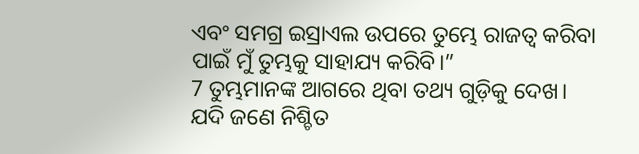ଏବଂ ସମଗ୍ର ଇସ୍ରାଏଲ ଉପରେ ତୁମ୍ଭେ ରାଜତ୍ୱ କରିବା ପାଇଁ ମୁଁ ତୁମ୍ଭକୁ ସାହାଯ୍ୟ କରିବି।”
7 ତୁମ୍ଭମାନଙ୍କ ଆଗରେ ଥିବା ତଥ୍ୟ ଗୁଡ଼ିକୁ ଦେଖ। ଯଦି ଜଣେ ନିଶ୍ଚିତ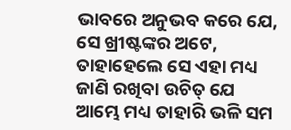ଭାବରେ ଅନୁଭବ କରେ ଯେ, ସେ ଖ୍ରୀଷ୍ଟଙ୍କର ଅଟେ, ତାହାହେଲେ ସେ ଏହା ମଧ୍ୟ ଜାଣି ରଖିବା ଉଚିତ୍ ଯେ ଆମ୍ଭେ ମଧ୍ୟ ତାହାରି ଭଳି ସମ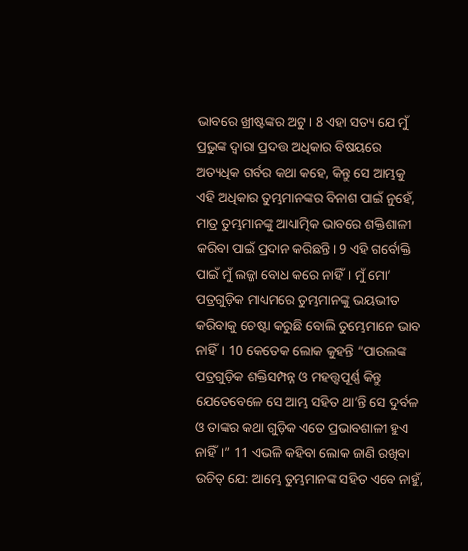ଭାବରେ ଖ୍ରୀଷ୍ଟଙ୍କର ଅଟୁ। 8 ଏହା ସତ୍ୟ ଯେ ମୁଁ ପ୍ରଭୁଙ୍କ ଦ୍ୱାରା ପ୍ରଦତ୍ତ ଅଧିକାର ବିଷୟରେ ଅତ୍ୟଧିକ ଗର୍ବର କଥା କହେ, କିନ୍ତୁ ସେ ଆମ୍ଭକୁ ଏହି ଅଧିକାର ତୁମ୍ଭମାନଙ୍କର ବିନାଶ ପାଇଁ ନୁହେଁ, ମାତ୍ର ତୁମ୍ଭମାନଙ୍କୁ ଆଧ୍ୟାତ୍ମିକ ଭାବରେ ଶକ୍ତିଶାଳୀ କରିବା ପାଇଁ ପ୍ରଦାନ କରିଛନ୍ତି। 9 ଏହି ଗର୍ବୋକ୍ତି ପାଇଁ ମୁଁ ଲଜ୍ଜା ବୋଧ କରେ ନାହିଁ। ମୁଁ ମୋ’ ପତ୍ରଗୁଡ଼ିକ ମାଧ୍ୟମରେ ତୁମ୍ଭମାନଙ୍କୁ ଭୟଭୀତ କରିବାକୁ ଚେଷ୍ଟା କରୁଛି ବୋଲି ତୁମ୍ଭେମାନେ ଭାବ ନାହିଁ। 10 କେତେକ ଲୋକ କୁହନ୍ତି “ପାଉଲଙ୍କ ପତ୍ରଗୁଡ଼ିକ ଶକ୍ତିସମ୍ପନ୍ନ ଓ ମହତ୍ତ୍ୱପୂର୍ଣ୍ଣ କିନ୍ତୁ ଯେତେବେଳେ ସେ ଆମ୍ଭ ସହିତ ଥା’ନ୍ତି ସେ ଦୁର୍ବଳ ଓ ତାଙ୍କର କଥା ଗୁଡ଼ିକ ଏତେ ପ୍ରଭାବଶାଳୀ ହୁଏ ନାହିଁ।” 11 ଏଭଳି କହିବା ଲୋକ ଜାଣି ରଖିବା ଉଚିତ୍ ଯେ: ଆମ୍ଭେ ତୁମ୍ଭମାନଙ୍କ ସହିତ ଏବେ ନାହୁଁ,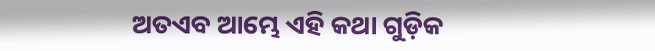ଅତଏବ ଆମ୍ଭେ ଏହି କଥା ଗୁଡ଼ିକ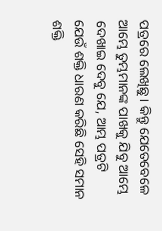ପତ୍ରରେ ଲେଖିଛୁ। କିନ୍ତୁ ଯେତେବେଳେ ଆମ୍ଭେ ତୁମ୍ଭମାନଙ୍କ ପାଖକୁ ଯିବୁ ଆମ୍ଭେ ଦେଖାଇ ଦେବୁ ଯେ, ଆମ୍ଭ ପତ୍ରଟି ଯେଉଁ ଶକ୍ତି ଧାରଣ କରିଛି ସେହି ସମାନ ଶକ୍ତି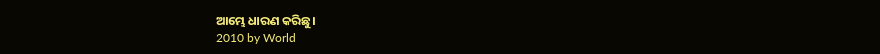ଆମ୍ଭେ ଧାରଣ କରିଛୁ।
2010 by World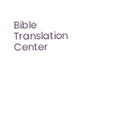Bible Translation Center